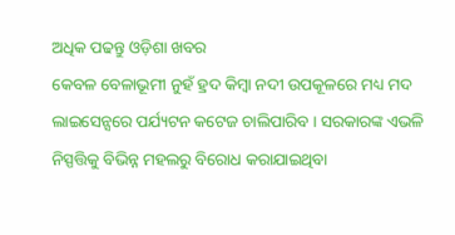ଅଧିକ ପଢନ୍ତୁ ଓଡ଼ିଶା ଖବର
କେବଳ ବେଳାଭୂମୀ ନୁହଁ ହ୍ରଦ କିମ୍ବା ନଦୀ ଉପକୂଳରେ ମଧ୍ୟ ମଦ ଲାଇସେନ୍ସରେ ପର୍ଯ୍ୟଟନ କଟେଜ ଚାଲିପାରିବ । ସରକାରଙ୍କ ଏଭଳି ନିସ୍ପତ୍ତିକୁ ବିଭିନ୍ନ ମହଲରୁ ବିରୋଧ କରାଯାଇଥିବା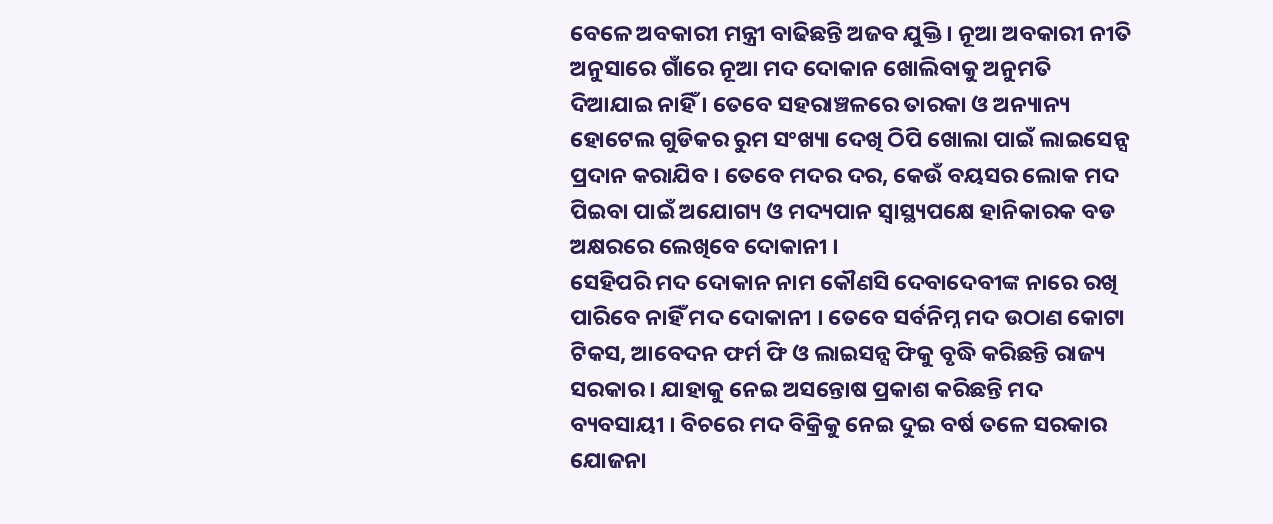ବେଳେ ଅବକାରୀ ମନ୍ତ୍ରୀ ବାଢିଛନ୍ତି ଅଜବ ଯୁକ୍ତି । ନୂଆ ଅବକାରୀ ନୀତି ଅନୁସାରେ ଗାଁରେ ନୂଆ ମଦ ଦୋକାନ ଖୋଲିବାକୁ ଅନୁମତି ଦିଆଯାଇ ନାହିଁ । ତେବେ ସହରାଞ୍ଚଳରେ ତାରକା ଓ ଅନ୍ୟାନ୍ୟ ହୋଟେଲ ଗୁଡିକର ରୁମ ସଂଖ୍ୟା ଦେଖି ଠିପି ଖୋଲା ପାଇଁ ଲାଇସେନ୍ସ ପ୍ରଦାନ କରାଯିବ । ତେବେ ମଦର ଦର, କେଉଁ ବୟସର ଲୋକ ମଦ ପିଇବା ପାଇଁ ଅଯୋଗ୍ୟ ଓ ମଦ୍ୟପାନ ସ୍ବାସ୍ଥ୍ୟପକ୍ଷେ ହାନିକାରକ ବଡ ଅକ୍ଷରରେ ଲେଖିବେ ଦୋକାନୀ ।
ସେହିପରି ମଦ ଦୋକାନ ନାମ କୌଣସି ଦେବାଦେବୀଙ୍କ ନାରେ ରଖି ପାରିବେ ନାହିଁ ମଦ ଦୋକାନୀ । ତେବେ ସର୍ବନିମ୍ନ ମଦ ଉଠାଣ କୋଟା ଟିକସ, ଆବେଦନ ଫର୍ମ ଫି ଓ ଲାଇସନ୍ସ ଫିକୁ ବୃଦ୍ଧି କରିଛନ୍ତି ରାଜ୍ୟ ସରକାର । ଯାହାକୁ ନେଇ ଅସନ୍ତୋଷ ପ୍ରକାଶ କରିଛନ୍ତି ମଦ ବ୍ୟବସାୟୀ । ବିଚରେ ମଦ ବିକ୍ରିକୁ ନେଇ ଦୁଇ ବର୍ଷ ତଳେ ସରକାର ଯୋଜନା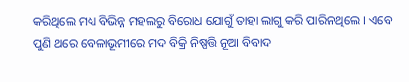କରିଥିଲେ ମଧ୍ୟ ବିଭିନ୍ନ ମହଲରୁ ବିରୋଧ ଯୋଗୁଁ ତାହା ଲାଗୁ କରି ପାରିନଥିଲେ । ଏବେ ପୁଣି ଥରେ ବେଳାଭୂମୀରେ ମଦ ବିକ୍ରି ନିଷ୍ପତ୍ତି ନୂଆ ବିବାଦ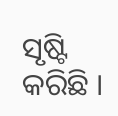ସୃଷ୍ଟି କରିଛି ।